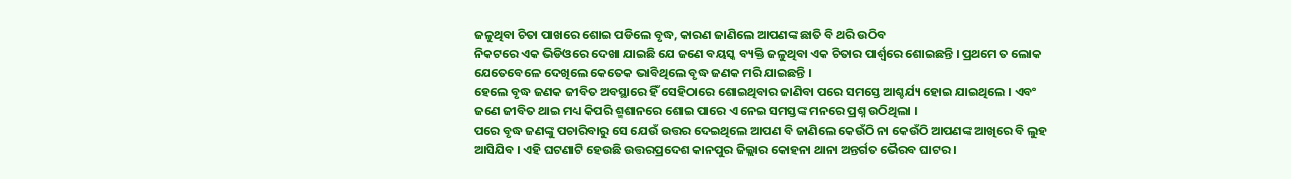ଜଳୁଥିବା ଚିତା ପାଖରେ ଶୋଇ ପଡିଲେ ବୃଦ୍ଧ, କାରଣ ଜାଣିଲେ ଆପଣଙ୍କ ଛାତି ବି ଥରି ଉଠିବ
ନିକଟରେ ଏକ ଭିଡିଓରେ ଦେଖା ଯାଇଛି ଯେ ଜଣେ ବୟସ୍କ ବ୍ୟକ୍ତି ଜଳୁଥିବା ଏକ ଚିତାର ପାର୍ଶ୍ଵରେ ଶୋଇଛନ୍ତି । ପ୍ରଥମେ ତ ଲୋକ ଯେତେବେଳେ ଦେଖିଲେ କେତେକ ଭାବିଥିଲେ ବୃଦ୍ଧ ଜଣକ ମରି ଯାଇଛନ୍ତି ।
ହେଲେ ବୃଦ୍ଧ ଜଣକ ଜୀବିତ ଅବସ୍ଥାରେ ହିଁ ସେହିଠାରେ ଶୋଇଥିବାର ଜାଣିବା ପରେ ସମସ୍ତେ ଆଶ୍ଚର୍ଯ୍ୟ ହୋଇ ଯାଇଥିଲେ । ଏବଂ ଜଣେ ଜୀବିତ ଥାଇ ମଧ୍ୟ କିପରି ଶ୍ମଶାନରେ ଶୋଇ ପାରେ ଏ ନେଇ ସମସ୍ତଙ୍କ ମନରେ ପ୍ରଶ୍ନ ଉଠିଥିଲା ।
ପରେ ବୃଦ୍ଧ ଜଣଙ୍କୁ ପଚାରିବାରୁ ସେ ଯେଉଁ ଉତ୍ତର ଦେଇଥିଲେ ଆପଣ ବି ଜାଣିଲେ କେଉଁଠି ନା କେଉଁଠି ଆପଣଙ୍କ ଆଖିରେ ବି ଲୁହ ଆସିଯିବ । ଏହି ଘଟଣାଟି ହେଉଛି ଉତ୍ତରପ୍ରଦେଶ କାନପୁର ଜିଲ୍ଲାର କୋହନା ଥାନା ଅନ୍ତର୍ଗତ ଭୈରବ ଘାଟର ।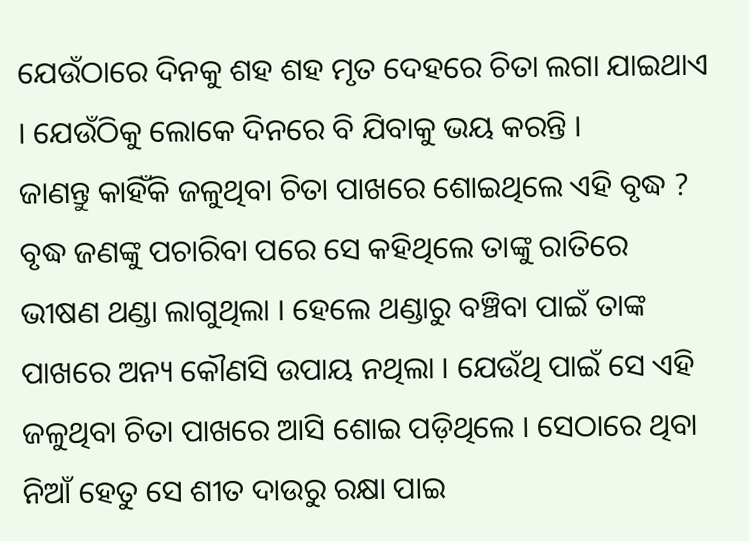ଯେଉଁଠାରେ ଦିନକୁ ଶହ ଶହ ମୃତ ଦେହରେ ଚିତା ଲଗା ଯାଇଥାଏ । ଯେଉଁଠିକୁ ଲୋକେ ଦିନରେ ବି ଯିବାକୁ ଭୟ କରନ୍ତି ।
ଜାଣନ୍ତୁ କାହିଁକି ଜଳୁଥିବା ଚିତା ପାଖରେ ଶୋଇଥିଲେ ଏହି ବୃଦ୍ଧ ?
ବୃଦ୍ଧ ଜଣଙ୍କୁ ପଚାରିବା ପରେ ସେ କହିଥିଲେ ତାଙ୍କୁ ରାତିରେ ଭୀଷଣ ଥଣ୍ଡା ଲାଗୁଥିଲା । ହେଲେ ଥଣ୍ଡାରୁ ବଞ୍ଚିବା ପାଇଁ ତାଙ୍କ ପାଖରେ ଅନ୍ୟ କୌଣସି ଉପାୟ ନଥିଲା । ଯେଉଁଥି ପାଇଁ ସେ ଏହି ଜଳୁଥିବା ଚିତା ପାଖରେ ଆସି ଶୋଇ ପଡ଼ିଥିଲେ । ସେଠାରେ ଥିବା ନିଆଁ ହେତୁ ସେ ଶୀତ ଦାଉରୁ ରକ୍ଷା ପାଇ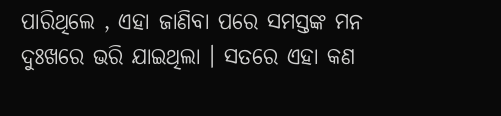ପାରିଥିଲେ , ଏହା ଜାଣିବା ପରେ ସମସ୍ତଙ୍କ ମନ ଦୁଃଖରେ ଭରି ଯାଇଥିଲା । ସତରେ ଏହା କଣ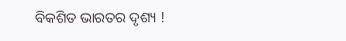ବିକଶିତ ଭାରତର ଦୃଶ୍ୟ !